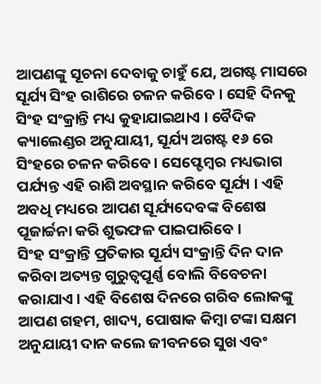ଆପଣଙ୍କୁ ସୂଚନା ଦେବାକୁ ଚାହୁଁ ଯେ, ଅଗଷ୍ଟ ମାସରେ ସୂର୍ଯ୍ୟ ସିଂହ ରାଶିରେ ଚଳନ କରିବେ । ସେହି ଦିନକୁ ସିଂହ ସଂକ୍ରାନ୍ତି ମଧ୍ୟ କୁହାଯାଇଥାଏ । ବୈଦିକ କ୍ୟାଲେଣ୍ଡର ଅନୁଯାୟୀ, ସୂର୍ଯ୍ୟ ଅଗଷ୍ଟ ୧୬ ରେ ସିଂହରେ ଚଳନ କରିବେ । ସେପ୍ଟେମ୍ବର ମଧ୍ୟଭାଗ ପର୍ଯ୍ୟନ୍ତ ଏହି ରାଶି ଅବସ୍ଥାନ କରିବେ ସୂର୍ଯ୍ୟ । ଏହି ଅବଧି ମଧ୍ୟରେ ଆପଣ ସୂର୍ଯ୍ୟଦେବଙ୍କ ବିଶେଷ ପୂଜାର୍ଚ୍ଚନା କରି ଶୁଭଫଳ ପାଇପାରିବେ ।
ସିଂହ ସଂକ୍ରାନ୍ତି ପ୍ରତିକାର ସୂର୍ଯ୍ୟ ସଂକ୍ରାନ୍ତି ଦିନ ଦାନ କରିବା ଅତ୍ୟନ୍ତ ଗୁରୁତ୍ୱପୂର୍ଣ୍ଣ ବୋଲି ବିବେଚନା କରାଯାଏ । ଏହି ବିଶେଷ ଦିନରେ ଗରିବ ଲୋକଙ୍କୁ ଆପଣ ଗହମ, ଖାଦ୍ୟ, ପୋଷାକ କିମ୍ୱା ଟଙ୍କା ସକ୍ଷମ ଅନୁଯାୟୀ ଦାନ କଲେ ଜୀବନରେ ସୁଖ ଏବଂ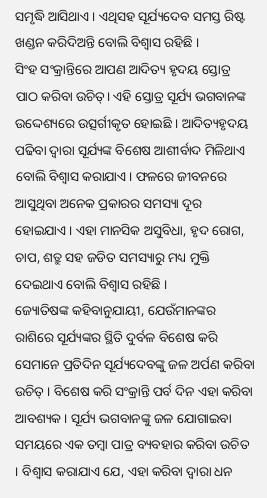ସମୃଦ୍ଧି ଆସିଥାଏ । ଏଥିସହ ସୂର୍ଯ୍ୟଦେବ ସମସ୍ତ ରିଷ୍ଟ ଖଣ୍ଡନ କରିଦିଅନ୍ତି ବୋଲି ବିଶ୍ୱାସ ରହିଛି ।
ସିଂହ ସଂକ୍ରାନ୍ତିରେ ଆପଣ ଆଦିତ୍ୟ ହୃଦୟ ସ୍ତୋତ୍ର ପାଠ କରିବା ଉଚିତ୍। ଏହି ସ୍ତୋତ୍ର ସୂର୍ଯ୍ୟ ଭଗବାନଙ୍କ ଉଦ୍ଦେଶ୍ୟରେ ଉତ୍ସର୍ଗୀକୃତ ହୋଇଛି । ଆଦିତ୍ୟହୃଦୟ ପଢିବା ଦ୍ୱାରା ସୂର୍ଯ୍ୟଙ୍କ ବିଶେଷ ଆଶୀର୍ବାଦ ମିଳିଥାଏ ବୋଲି ବିଶ୍ୱାସ କରାଯାଏ। ଫଳରେ ଜୀବନରେ ଆସୁଥିବା ଅନେକ ପ୍ରକାରର ସମସ୍ୟା ଦୂର ହୋଇଯାଏ । ଏହା ମାନସିକ ଅସୁବିଧା, ହୃଦ ରୋଗ, ଚାପ, ଶତ୍ରୁ ସହ ଜଡିତ ସମସ୍ୟାରୁ ମଧ୍ୟ ମୁକ୍ତି ଦେଇଥାଏ ବୋଲି ବିଶ୍ୱାସ ରହିଛି ।
ଜ୍ୟୋତିଷଙ୍କ କହିବାନୁଯାୟୀ, ଯେଉଁମାନଙ୍କର ରାଶିରେ ସୂର୍ଯ୍ୟଙ୍କର ସ୍ଥିତି ଦୁର୍ବଳ ବିଶେଷ କରି ସେମାନେ ପ୍ରତିଦିନ ସୂର୍ଯ୍ୟଦେବଙ୍କୁ ଜଳ ଅର୍ପଣ କରିବା ଉଚିତ୍ । ବିଶେଷ କରି ସଂକ୍ରାନ୍ତି ପର୍ବ ଦିନ ଏହା କରିବା ଆବଶ୍ୟକ । ସୂର୍ଯ୍ୟ ଭଗବାନଙ୍କୁ ଜଳ ଯୋଗାଇବା ସମୟରେ ଏକ ତମ୍ୱା ପାତ୍ର ବ୍ୟବହାର କରିବା ଉଚିତ । ବିଶ୍ୱାସ କରାଯାଏ ଯେ, ଏହା କରିବା ଦ୍ୱାରା ଧନ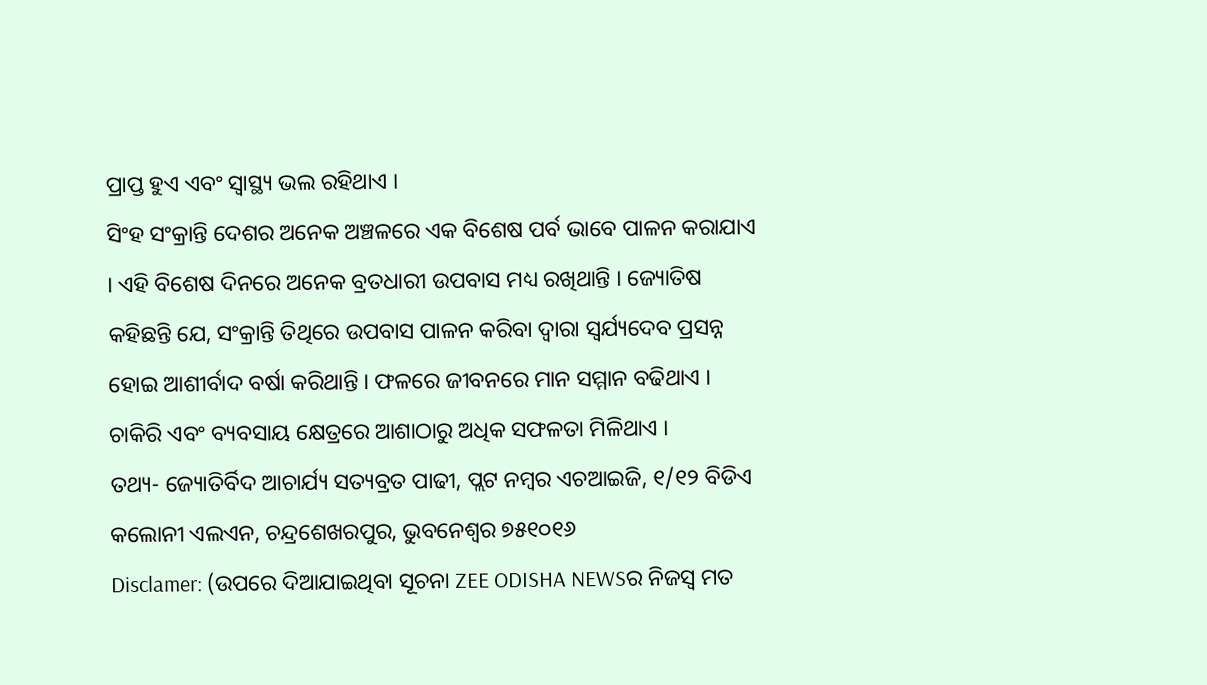ପ୍ରାପ୍ତ ହୁଏ ଏବଂ ସ୍ୱାସ୍ଥ୍ୟ ଭଲ ରହିଥାଏ ।
ସିଂହ ସଂକ୍ରାନ୍ତି ଦେଶର ଅନେକ ଅଞ୍ଚଳରେ ଏକ ବିଶେଷ ପର୍ବ ଭାବେ ପାଳନ କରାଯାଏ । ଏହି ବିଶେଷ ଦିନରେ ଅନେକ ବ୍ରତଧାରୀ ଉପବାସ ମଧ୍ୟ ରଖିଥାନ୍ତି । ଜ୍ୟୋତିଷ କହିଛନ୍ତି ଯେ, ସଂକ୍ରାନ୍ତି ତିଥିରେ ଉପବାସ ପାଳନ କରିବା ଦ୍ୱାରା ସ୍ୱର୍ଯ୍ୟଦେବ ପ୍ରସନ୍ନ ହୋଇ ଆଶୀର୍ବାଦ ବର୍ଷା କରିଥାନ୍ତି । ଫଳରେ ଜୀବନରେ ମାନ ସମ୍ମାନ ବଢିଥାଏ । ଚାକିରି ଏବଂ ବ୍ୟବସାୟ କ୍ଷେତ୍ରରେ ଆଶାଠାରୁ ଅଧିକ ସଫଳତା ମିଳିଥାଏ ।
ତଥ୍ୟ- ଜ୍ୟୋତିର୍ବିଦ ଆଚାର୍ଯ୍ୟ ସତ୍ୟବ୍ରତ ପାଢୀ, ପ୍ଲଟ ନମ୍ୱର ଏଚଆଇଜି, ୧/୧୨ ବିଡିଏ କଲୋନୀ ଏଲଏନ, ଚନ୍ଦ୍ରଶେଖରପୁର, ଭୁବନେଶ୍ୱର ୭୫୧୦୧୬
Disclamer: (ଉପରେ ଦିଆଯାଇଥିବା ସୂଚନା ZEE ODISHA NEWSର ନିଜସ୍ୱ ମତ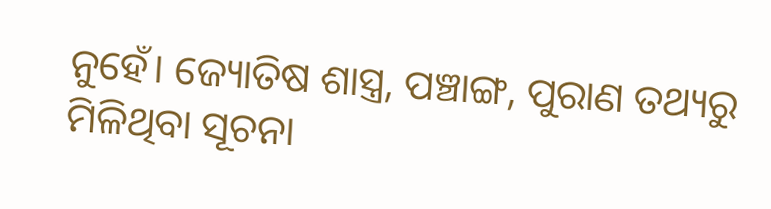ନୁହେଁ। ଜ୍ୟୋତିଷ ଶାସ୍ତ୍ର, ପଞ୍ଚାଙ୍ଗ, ପୁରାଣ ତଥ୍ୟରୁ ମିଳିଥିବା ସୂଚନା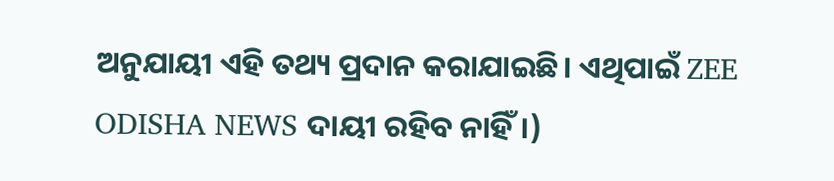ଅନୁଯାୟୀ ଏହି ତଥ୍ୟ ପ୍ରଦାନ କରାଯାଇଛି। ଏଥିପାଇଁ ZEE ODISHA NEWS ଦାୟୀ ରହିବ ନାହିଁ।)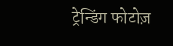ट्रेन्डिंग फोटोज़